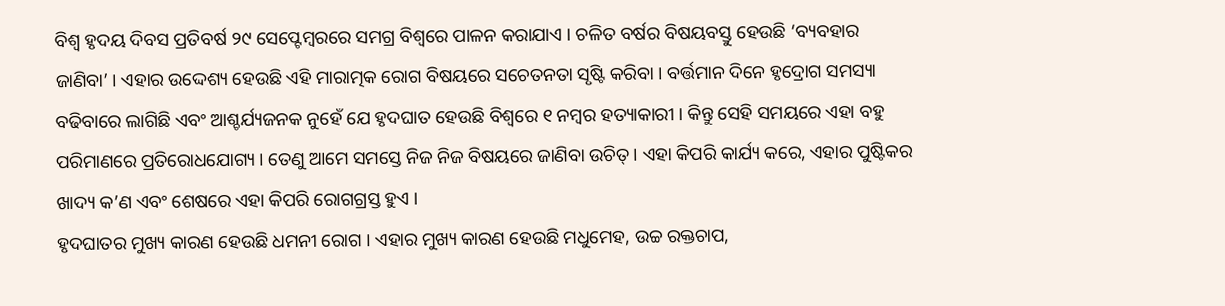ବିଶ୍ୱ ହୃଦୟ ଦିବସ ପ୍ରତିବର୍ଷ ୨୯ ସେପ୍ଟେମ୍ବରରେ ସମଗ୍ର ବିଶ୍ୱରେ ପାଳନ କରାଯାଏ । ଚଳିତ ବର୍ଷର ବିଷୟବସ୍ତୁ ହେଉଛି ‘ବ୍ୟବହାର ଜାଣିବା’ । ଏହାର ଉଦ୍ଦେଶ୍ୟ ହେଉଛି ଏହି ମାରାତ୍ମକ ରୋଗ ବିଷୟରେ ସଚେତନତା ସୃଷ୍ଟି କରିବା । ବର୍ତ୍ତମାନ ଦିନେ ହୃଦ୍ରୋଗ ସମସ୍ୟା ବଢିବାରେ ଲାଗିଛି ଏବଂ ଆଶ୍ଚର୍ଯ୍ୟଜନକ ନୁହେଁ ଯେ ହୃଦଘାତ ହେଉଛି ବିଶ୍ୱରେ ୧ ନମ୍ବର ହତ୍ୟାକାରୀ । କିନ୍ତୁ ସେହି ସମୟରେ ଏହା ବହୁ ପରିମାଣରେ ପ୍ରତିରୋଧଯୋଗ୍ୟ । ତେଣୁ ଆମେ ସମସ୍ତେ ନିଜ ନିଜ ବିଷୟରେ ଜାଣିବା ଉଚିତ୍ । ଏହା କିପରି କାର୍ଯ୍ୟ କରେ, ଏହାର ପୁଷ୍ଟିକର ଖାଦ୍ୟ କ’ଣ ଏବଂ ଶେଷରେ ଏହା କିପରି ରୋଗଗ୍ରସ୍ତ ହୁଏ ।
ହୃଦଘାତର ମୁଖ୍ୟ କାରଣ ହେଉଛି ଧମନୀ ରୋଗ । ଏହାର ମୁଖ୍ୟ କାରଣ ହେଉଛି ମଧୁମେହ, ଉଚ୍ଚ ରକ୍ତଚାପ,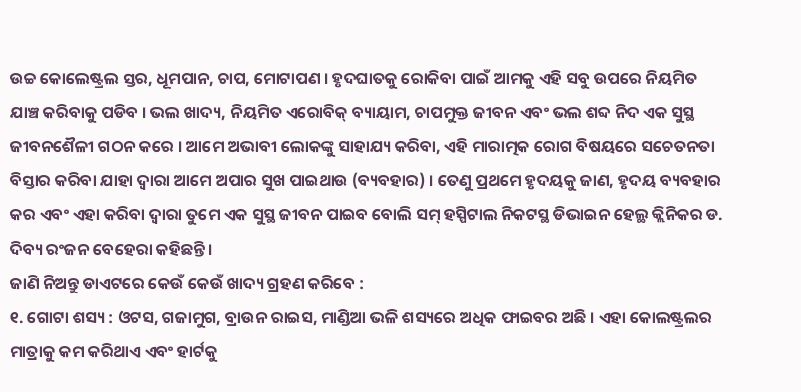ଉଚ୍ଚ କୋଲେଷ୍ଟ୍ରଲ ସ୍ତର, ଧୂମପାନ, ଚାପ, ମୋଟାପଣ । ହୃଦଘାତକୁ ରୋକିବା ପାଇଁ ଆମକୁ ଏହି ସବୁ ଉପରେ ନିୟମିତ ଯାଞ୍ଚ କରିବାକୁ ପଡିବ । ଭଲ ଖାଦ୍ୟ, ନିୟମିତ ଏରୋବିକ୍ ବ୍ୟାୟାମ, ଚାପମୁକ୍ତ ଜୀବନ ଏବଂ ଭଲ ଶବ୍ଦ ନିଦ ଏକ ସୁସ୍ଥ ଜୀବନଶୈଳୀ ଗଠନ କରେ । ଆମେ ଅଭାବୀ ଲୋକଙ୍କୁ ସାହାଯ୍ୟ କରିବା, ଏହି ମାରାତ୍ମକ ରୋଗ ବିଷୟରେ ସଚେତନତା ବିସ୍ତାର କରିବା ଯାହା ଦ୍ୱାରା ଆମେ ଅପାର ସୁଖ ପାଇଥାଉ (ବ୍ୟବହାର) । ତେଣୁ ପ୍ରଥମେ ହୃଦୟକୁ ଜାଣ, ହୃଦୟ ବ୍ୟବହାର କର ଏବଂ ଏହା କରିବା ଦ୍ୱାରା ତୁମେ ଏକ ସୁସ୍ଥ ଜୀବନ ପାଇବ ବୋଲି ସମ୍ ହସ୍ପିଟାଲ ନିକଟସ୍ଥ ଡିଭାଇନ ହେଲ୍ଥ କ୍ଲିନିକର ଡ. ଦିବ୍ୟ ରଂଜନ ବେହେରା କହିଛନ୍ତି ।
ଜାଣି ନିଅନ୍ତୁ ଡାଏଟରେ କେଉଁ କେଉଁ ଖାଦ୍ୟ ଗ୍ରହଣ କରିବେ :
୧. ଗୋଟା ଶସ୍ୟ : ଓଟସ, ଗଜାମୁଗ, ବ୍ରାଉନ ରାଇସ, ମାଣ୍ଡିଆ ଭଳି ଶସ୍ୟରେ ଅଧିକ ଫାଇବର ଅଛି । ଏହା କୋଲଷ୍ଟ୍ରଲର ମାତ୍ରାକୁ କମ କରିଥାଏ ଏବଂ ହାର୍ଟକୁ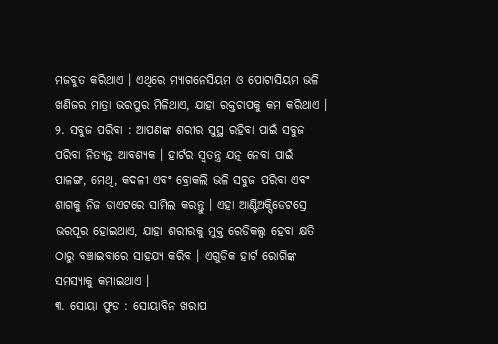ମଜବୁତ କରିଥାଏ । ଏଥିରେ ମ୍ୟାଗନେସିୟମ ଓ ପୋଟାସିୟମ ଭଳି ଖଣିଜର ମାତ୍ରା ଭରପୁର ମିଳିଥାଏ, ଯାହା ରକ୍ତଚାପକୁ କମ କରିଥାଏ ।
୨. ସବୁଜ ପରିବା : ଆପଣଙ୍କ ଶରୀର ସୁସ୍ଥ ରହିବା ପାଇଁ ସବୁଜ ପରିବା ନିତ୍ୟନ୍ତ ଆବଶ୍ୟକ । ହାର୍ଟର ସ୍ୱତନ୍ତ୍ର ଯତ୍ନ ନେବା ପାଇଁ ପାଳଙ୍ଗ, ମେଥି, କଦଳୀ ଏବଂ ବ୍ରୋକଲି ଭଳି ସବୁଜ ପରିବା ଏବଂ ଶାଗକୁ ନିଜ ଡାଏଟରେ ସାମିଲ କରନ୍ତୁ । ଏହା ଆଣ୍ଟିଅକ୍ସିଡେଟସ୍ରେ ଭରପୂର ହୋଇଥାଏ, ଯାହା ଶରୀରକୁ ମୁକ୍ତ ରେଡିକଲ୍ସ ହେବା କ୍ଷତି ଠାରୁ ବଞ୍ଚାଇବାରେ ସାହଯ୍ୟ କରିବ । ଏଗୁଡିକ ହାର୍ଟ ରୋଗିଙ୍କ ସମସ୍ୟାକୁ କମାଇଥାଏ ।
୩. ସୋୟା ଫୁଡ : ସୋୟାବିନ ଖରାପ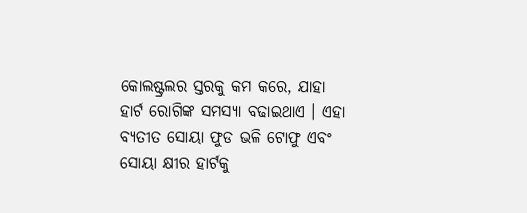କୋଲଷ୍ଟ୍ରଲର ସ୍ତରକୁ କମ କରେ, ଯାହା ହାର୍ଟ ରୋଗିଙ୍କ ସମସ୍ୟା ବଢାଇଥାଏ । ଏହା ବ୍ୟତୀତ ସୋୟା ଫୁଡ ଭଳି ଟୋଫୁ ଏବଂ ସୋୟା କ୍ଷୀର ହାର୍ଟକୁ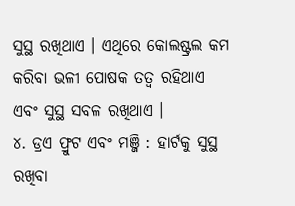ସୁସ୍ଥ ରଖିଥାଏ । ଏଥିରେ କୋଲଷ୍ଟ୍ରଲ କମ କରିବା ଭଳୀ ପୋଷକ ତତ୍ୱ ରହିଥାଏ ଏବଂ ସୁସ୍ଥ ସବଳ ରଖିଥାଏ ।
୪. ଡ୍ରଏ ଫ୍ରୁଟ ଏବଂ ମଞ୍ଜି : ହାର୍ଟକୁ ସୁସ୍ଥ ରଖିବା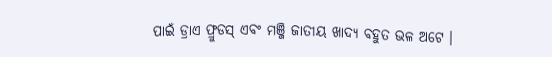ପାଇଁ ଡ୍ରାଏ ଫ୍ରୁଡସ୍ ଏବଂ ମଞ୍ଜି ଜାତୀୟ ଖାଦ୍ୟ ବହୁତ ଭଳ ଅଟେ ।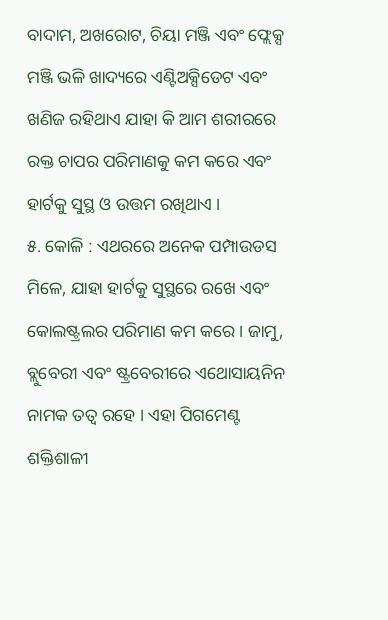ବାଦାମ, ଅଖରୋଟ, ଚିୟା ମଞ୍ଜି ଏବଂ ଫ୍ଲେକ୍ସ ମଞ୍ଜି ଭଳି ଖାଦ୍ୟରେ ଏଣ୍ଟିଅକ୍ସିଡେଟ ଏବଂ ଖଣିଜ ରହିଥାଏ ଯାହା କି ଆମ ଶରୀରରେ ରକ୍ତ ଚାପର ପରିମାଣକୁ କମ କରେ ଏବଂ ହାର୍ଟକୁ ସୁସ୍ଥ ଓ ଉତ୍ତମ ରଖିଥାଏ ।
୫. କୋଳି : ଏଥରରେ ଅନେକ ପମ୍ପାଉଡସ ମିଳେ, ଯାହା ହାର୍ଟକୁ ସୁସ୍ଥରେ ରଖେ ଏବଂ କୋଲଷ୍ଟ୍ରଲର ପରିମାଣ କମ କରେ । ଜାମୁ, ବ୍ଲୁବେରୀ ଏବଂ ଷ୍ଟ୍ରବେରୀରେ ଏଥୋସାୟନିନ ନାମକ ତତ୍ୱ ରହେ । ଏହା ପିଗମେଣ୍ଟ ଶକ୍ତିଶାଳୀ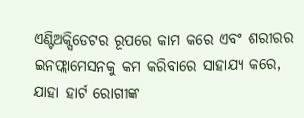ଏଣ୍ଟିଅକ୍ସିଡେଟର ରୂପରେ କାମ କରେ ଏବଂ ଶରୀରର ଇନଫ୍ଲାମେସନକୁ କମ କରିବାରେ ସାହାଯ୍ୟ କରେ, ଯାହା ହାର୍ଟ ରୋଗୀଙ୍କ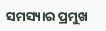ସମସ୍ୟାର ପ୍ରମୁଖ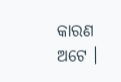କାରଣ ଅଟେ ।